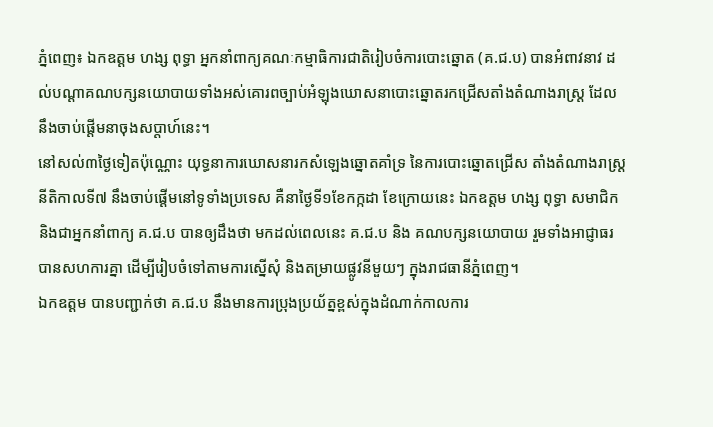ភ្នំពេញ៖ ឯកឧត្តម ហង្ស ពុទ្ធា អ្នកនាំពាក្យគណៈកម្មាធិការជាតិរៀបចំការបោះឆ្នោត (គ.ជ.ប) បានអំពាវនាវ ដល់បណ្តាគណបក្សនយោបាយទាំងអស់គោរពច្បាប់អំឡុងឃោសនាបោះឆ្នោតរកជ្រើសតាំងតំណាងរាស្រ្ត ដែលនឹងចាប់ផ្តើមនាចុងសប្តាហ៍នេះ។
នៅសល់៣ថ្ងៃទៀតប៉ុណ្ណោះ យុទ្ធនាការឃោសនារកសំឡេងឆ្នោតគាំទ្រ នៃការបោះឆ្នោតជ្រើស តាំងតំណាងរាស្រ្ត នីតិកាលទី៧ នឹងចាប់ផ្តើមនៅទូទាំងប្រទេស គឺនាថ្ងៃទី១ខែកក្កដា ខែក្រោយនេះ ឯកឧត្តម ហង្ស ពុទ្ធា សមាជិក និងជាអ្នកនាំពាក្យ គ.ជ.ប បានឲ្យដឹងថា មកដល់ពេលនេះ គ.ជ.ប និង គណបក្សនយោបាយ រួមទាំងអាជ្ញាធរ បានសហការគ្នា ដើម្បីរៀបចំទៅតាមការស្នើសុំ និងតម្រាយផ្លូវនីមួយៗ ក្នុងរាជធានីភ្នំពេញ។
ឯកឧត្តម បានបញ្ជាក់ថា គ.ជ.ប នឹងមានការប្រុងប្រយ័ត្នខ្ពស់ក្នុងដំណាក់កាលការ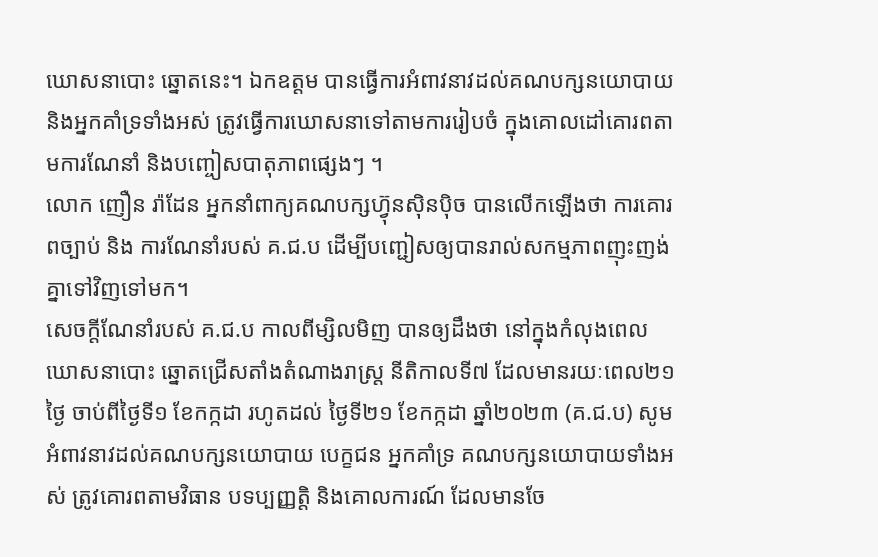ឃោសនាបោះ ឆ្នោតនេះ។ ឯកឧត្តម បានធ្វើការអំពាវនាវដល់គណបក្សនយោបាយ និងអ្នកគាំទ្រទាំងអស់ ត្រូវធ្វើការឃោសនាទៅតាមការរៀបចំ ក្នុងគោលដៅគោរពតាមការណែនាំ និងបញ្ចៀសបាតុភាពផ្សេងៗ ។
លោក ញឿន រ៉ាដែន អ្នកនាំពាក្យគណបក្សហ៊្វុនស៊ិនប៉ិច បានលើកឡើងថា ការគោរពច្បាប់ និង ការណែនាំរបស់ គ.ជ.ប ដើម្បីបញ្ជៀសឲ្យបានរាល់សកម្មភាពញុះញង់គ្នាទៅវិញទៅមក។
សេចក្តីណែនាំរបស់ គ.ជ.ប កាលពីម្សិលមិញ បានឲ្យដឹងថា នៅក្នុងកំលុងពេលឃោសនាបោះ ឆ្នោតជ្រើសតាំងតំណាងរាស្ត្រ នីតិកាលទី៧ ដែលមានរយៈពេល២១ថ្ងៃ ចាប់ពីថ្ងៃទី១ ខែកក្កដា រហូតដល់ ថ្ងៃទី២១ ខែកក្កដា ឆ្នាំ២០២៣ (គ.ជ.ប) សូមអំពាវនាវដល់គណបក្សនយោបាយ បេក្ខជន អ្នកគាំទ្រ គណបក្សនយោបាយទាំងអស់ ត្រូវគោរពតាមវិធាន បទប្បញ្ញត្តិ និងគោលការណ៍ ដែលមានចែ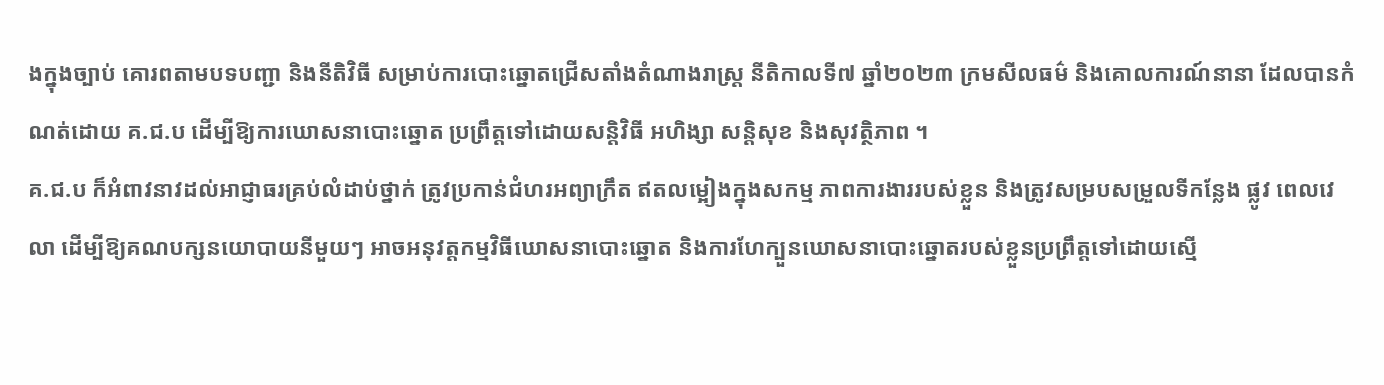ងក្នុងច្បាប់ គោរពតាមបទបញ្ជា និងនីតិវិធី សម្រាប់ការបោះឆ្នោតជ្រើសតាំងតំណាងរាស្ត្រ នីតិកាលទី៧ ឆ្នាំ២០២៣ ក្រមសីលធម៌ និងគោលការណ៍នានា ដែលបានកំណត់ដោយ គ.ជ.ប ដើម្បីឱ្យការឃោសនាបោះឆ្នោត ប្រព្រឹត្តទៅដោយសន្តិវិធី អហិង្សា សន្តិសុខ និងសុវត្ថិភាព ។
គ.ជ.ប ក៏អំពាវនាវដល់អាជ្ញាធរគ្រប់លំដាប់ថ្នាក់ ត្រូវប្រកាន់ជំហរអព្យាក្រឹត ឥតលម្អៀងក្នុងសកម្ម ភាពការងាររបស់ខ្លួន និងត្រូវសម្របសម្រួលទីកន្លែង ផ្លូវ ពេលវេលា ដើម្បីឱ្យគណបក្សនយោបាយនីមួយៗ អាចអនុវត្តកម្មវិធីឃោសនាបោះឆ្នោត និងការហែក្បួនឃោសនាបោះឆ្នោតរបស់ខ្លួនប្រព្រឹត្តទៅដោយស្មើ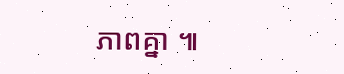ភាពគ្នា ៕